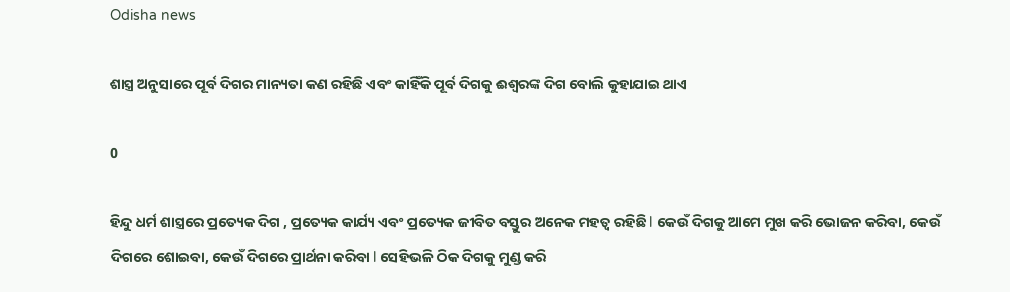Odisha news

ଶାସ୍ତ୍ର ଅନୁସାରେ ପୂର୍ବ ଦିଗର ମାନ୍ୟତା କଣ ରହିଛି ଏବଂ କାହିଁକି ପୂର୍ବ ଦିଗକୁ ଈଶ୍ୱରଙ୍କ ଦିଗ ବୋଲି କୁହାଯାଇ ଥାଏ

0

ହିନ୍ଦୁ ଧର୍ମ ଶାସ୍ତ୍ରରେ ପ୍ରତ୍ୟେକ ଦିଗ , ପ୍ରତ୍ୟେକ କାର୍ଯ୍ୟ ଏବଂ ପ୍ରତ୍ୟେକ ଜୀବିତ ବସ୍ତୁର ଅନେକ ମହତ୍ୱ ରହିଛି l କେଉଁ ଦିଗକୁ ଆମେ ମୁଖ କରି ଭୋଜନ କରିବା, କେଉଁ ଦିଗରେ ଶୋଇବା, କେଉଁ ଦିଗରେ ପ୍ରାର୍ଥନା କରିବା l ସେହିଭଳି ଠିକ ଦିଗକୁ ମୁଣ୍ଡ କରି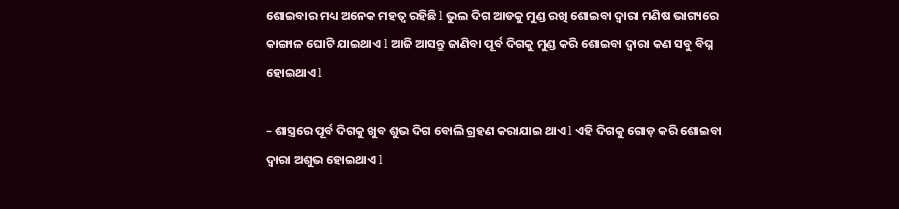ଶୋଇବାର ମଧ୍ୟ ଅନେକ ମହତ୍ୱ ରହିଛି l ଭୁଲ ଦିଗ ଆଡକୁ ମୁଣ୍ଡ ରଖି ଶୋଇବା ଦ୍ୱାରା ମଣିଷ ଭାଗ୍ୟରେ କାଙ୍ଗାଳ ଘୋଟି ଯାଇଥାଏ l ଆଜି ଆସନ୍ତୁ ଜାଣିବା ପୂର୍ବ ଦିଗକୁ ମୁଣ୍ଡ କରି ଶୋଇବା ଦ୍ୱାରା କଣ ସବୁ ବିଘ୍ନ ହୋଇଥାଏ l

– ଶାସ୍ତ୍ରରେ ପୂର୍ବ ଦିଗକୁ ଖୁବ ଶୁଭ ଦିଗ ବୋଲି ଗ୍ରହଣ କରାଯାଇ ଥାଏ l ଏହି ଦିଗକୁ ଗୋଡ଼ କରି ଶୋଇବା ଦ୍ୱାରା ଅଶୁଭ ହୋଇଥାଏ l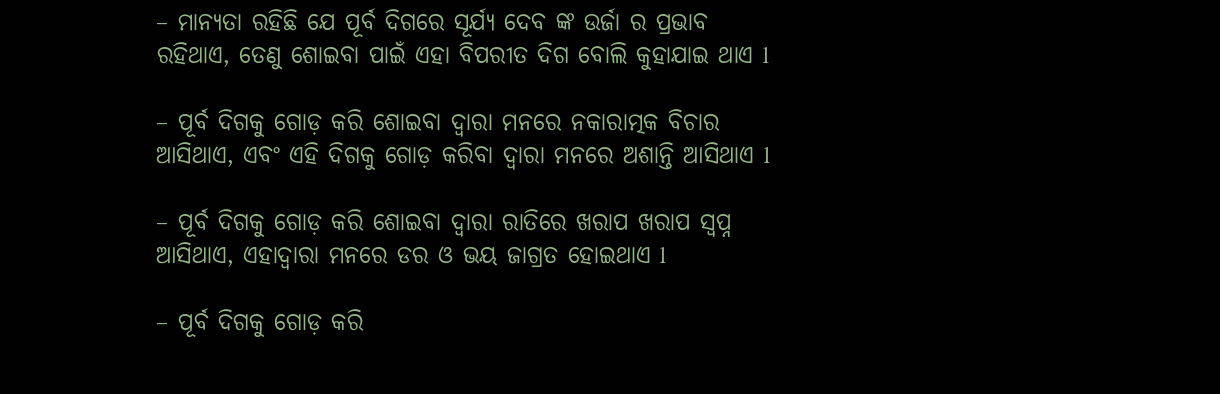– ମାନ୍ୟତା ରହିଛି ଯେ ପୂର୍ବ ଦିଗରେ ସୂର୍ଯ୍ୟ ଦେବ ଙ୍କ ଉର୍ଜା ର ପ୍ରଭାବ ରହିଥାଏ, ତେଣୁ ଶୋଇବା ପାଇଁ ଏହା ବିପରୀତ ଦିଗ ବୋଲି କୁହାଯାଇ ଥାଏ l

– ପୂର୍ବ ଦିଗକୁ ଗୋଡ଼ କରି ଶୋଇବା ଦ୍ୱାରା ମନରେ ନକାରାତ୍ମକ ବିଚାର ଆସିଥାଏ, ଏବଂ ଏହି ଦିଗକୁ ଗୋଡ଼ କରିବା ଦ୍ୱାରା ମନରେ ଅଶାନ୍ତି ଆସିଥାଏ l

– ପୂର୍ବ ଦିଗକୁ ଗୋଡ଼ କରି ଶୋଇବା ଦ୍ୱାରା ରାତିରେ ଖରାପ ଖରାପ ସ୍ବପ୍ନ ଆସିଥାଏ, ଏହାଦ୍ୱାରା ମନରେ ଡର ଓ ଭୟ ଜାଗ୍ରତ ହୋଇଥାଏ l

– ପୂର୍ବ ଦିଗକୁ ଗୋଡ଼ କରି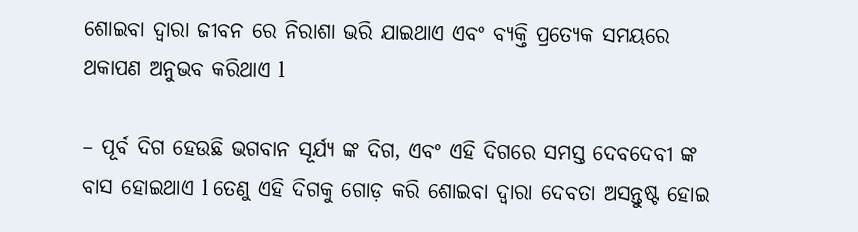ଶୋଇବା ଦ୍ୱାରା ଜୀବନ ରେ ନିରାଶା ଭରି ଯାଇଥାଏ ଏବଂ ବ୍ୟକ୍ତି ପ୍ରତ୍ୟେକ ସମୟରେ ଥକାପଣ ଅନୁଭବ କରିଥାଏ l

– ପୂର୍ବ ଦିଗ ହେଉଛି ଭଗବାନ ସୂର୍ଯ୍ୟ ଙ୍କ ଦିଗ, ଏବଂ ଏହି ଦିଗରେ ସମସ୍ତ ଦେବଦେବୀ ଙ୍କ ବାସ ହୋଇଥାଏ l ତେଣୁ ଏହି ଦିଗକୁ ଗୋଡ଼ କରି ଶୋଇବା ଦ୍ୱାରା ଦେବତା ଅସନ୍ତୁଷ୍ଟ ହୋଇ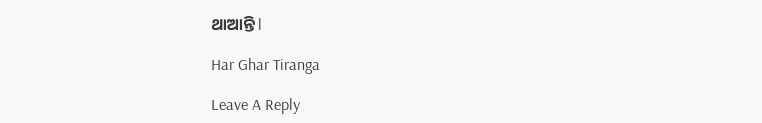ଥାଆନ୍ତି l

Har Ghar Tiranga

Leave A Reply